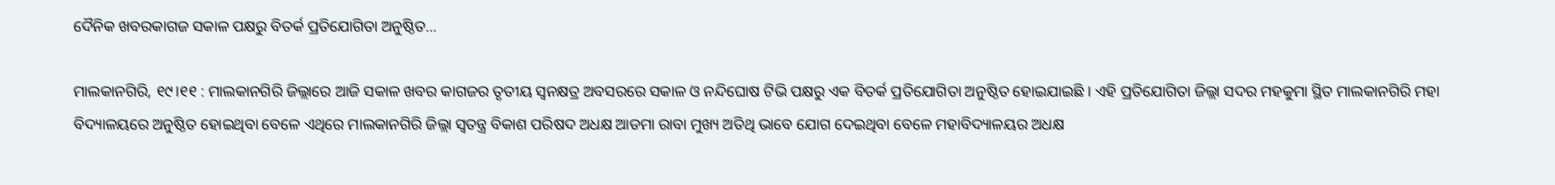ଦୈନିକ ଖବରକାଗଜ ସକାଳ ପକ୍ଷରୁ ବିତର୍କ ପ୍ରତିଯୋଗିତା ଅନୁଷ୍ଠିତ…

ମାଲକାନଗିରି, ୧୯।୧୧ : ମାଲକାନଗିରି ଜିଲ୍ଲାରେ ଆଜି ସକାଳ ଖବର କାଗଜର ତୃତୀୟ ସ୍ବନକ୍ଷତ୍ର ଅବସରରେ ସକାଳ ଓ ନନ୍ଦିଘୋଷ ଟିଭି ପକ୍ଷରୁ ଏକ ବିତର୍କ ପ୍ରତିଯୋଗିତା ଅନୁଷ୍ଠିତ ହୋଇଯାଇଛି । ଏହି ପ୍ରତିଯୋଗିତା ଜିଲ୍ଲା ସଦର ମହକୁମା ସ୍ଥିତ ମାଲକାନଗିରି ମହା ବିଦ୍ୟାଳୟରେ ଅନୁଷ୍ଠିତ ହୋଇଥିବା ବେଳେ ଏଥିରେ ମାଲକାନଗିରି ଜିଲ୍ଲା ସ୍ଵତନ୍ତ୍ର ବିକାଶ ପରିଷଦ ଅଧକ୍ଷ ଆଡମା ରାବା ମୁଖ୍ୟ ଅତିଥି ଭାବେ ଯୋଗ ଦେଇଥିବା ବେଳେ ମହାବିଦ୍ୟାଳୟର ଅଧକ୍ଷ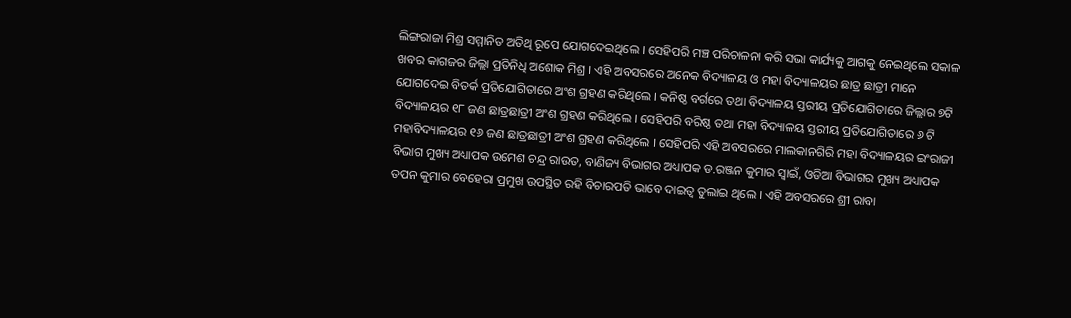ଲିଙ୍ଗରାଜା ମିଶ୍ର ସମ୍ମାନିତ ଅତିଥି ରୂପେ ଯୋଗଦେଇଥିଲେ । ସେହିପରି ମଞ୍ଚ ପରିଚାଳନା କରି ସଭା କାର୍ଯ୍ୟକୁ ଆଗକୁ ନେଇଥିଲେ ସକାଳ ଖବର କାଗଜର ଜିଲ୍ଲା ପ୍ରତିନିଧି ଅଶୋକ ମିଶ୍ର । ଏହି ଅବସରରେ ଅନେକ ବିଦ୍ୟାଳୟ ଓ ମହା ବିଦ୍ୟାଳୟର ଛାତ୍ର ଛାତ୍ରୀ ମାନେ ଯୋଗଦେଇ ବିତର୍କ ପ୍ରତିଯୋଗିତାରେ ଅଂଶ ଗ୍ରହଣ କରିଥିଲେ । କନିଷ୍ଠ ବର୍ଗରେ ତଥା ବିଦ୍ୟାଳୟ ସ୍ତରୀୟ ପ୍ରତିଯୋଗିତାରେ ଜିଲ୍ଲାର ୭ଟି ବିଦ୍ୟାଳୟର ୧୮ ଜଣ ଛାତ୍ରଛାତ୍ରୀ ଅଂଶ ଗ୍ରହଣ କରିଥିଲେ । ସେହିପରି ବରିଷ୍ଠ ତଥା ମହା ବିଦ୍ୟାଳୟ ସ୍ତରୀୟ ପ୍ରତିଯୋଗିତାରେ ୬ ଟି ମହାବିଦ୍ୟାଳୟର ୧୬ ଜଣ ଛାତ୍ରଛାତ୍ରୀ ଅଂଶ ଗ୍ରହଣ କରିଥିଲେ । ସେହିପରି ଏହି ଅବସରରେ ମାଲକାନଗିରି ମହା ବିଦ୍ୟାଳୟର ଇଂରାଜୀ ବିଭାଗ ମୁଖ୍ୟ ଅଧ୍ୟାପକ ଉମେଶ ଚନ୍ଦ୍ର ରାଉତ, ବାଣିଜ୍ୟ ବିଭାଗର ଅଧ୍ୟାପକ ଡ.ରଞ୍ଜନ କୁମାର ସ୍ଵାଇଁ, ଓଡିଆ ବିଭାଗର ମୁଖ୍ୟ ଅଧ୍ୟାପକ ତପନ କୁମାର ବେହେରା ପ୍ରମୁଖ ଉପସ୍ଥିତ ରହି ବିଚାରପତି ଭାବେ ଦାଇତ୍ଵ ତୁଲାଇ ଥିଲେ । ଏହି ଅବସରରେ ଶ୍ରୀ ରାବା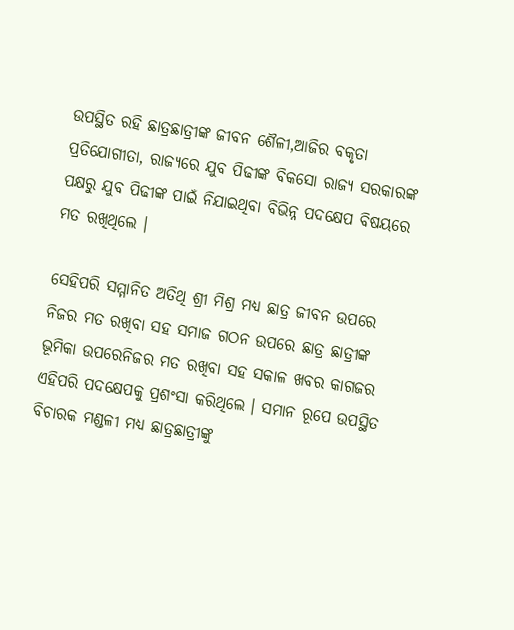ଉପସ୍ଥିତ ରହି ଛାତ୍ରଛାତ୍ରୀଙ୍କ ଜୀବନ ଶୈଳୀ,ଆଜିର ବକୃତା ପ୍ରତିଯୋଗୀତା, ରାଜ୍ଯରେ ଯୁବ ପିଢୀଙ୍କ ବିକସୋ ରାଜ୍ୟ ସରକାରଙ୍କ ପକ୍ଷରୁ ଯୁବ ପିଢୀଙ୍କ ପାଇଁ ନିଯାଇଥିବା ବିଭିନ୍ନ ପଦକ୍ଷେପ ବିଷୟରେ ମତ ରଖିଥିଲେ ।

ସେହିପରି ସମ୍ମାନିତ ଅତିଥି ଶ୍ରୀ ମିଶ୍ର ମଧ୍ୟ ଛାତ୍ର ଜୀବନ ଉପରେ ନିଜର ମତ ରଖିବା ସହ ସମାଜ ଗଠନ ଉପରେ ଛାତ୍ର ଛାତ୍ରୀଙ୍କ ଭୂମିକା ଉପରେନିଜର ମତ ରଖିବା ସହ ସକାଳ ଖବର କାଗଜର ଏହିପରି ପଦକ୍ଷେପକୁ ପ୍ରଶଂସା କରିଥିଲେ । ସମାନ ରୂପେ ଉପସ୍ଥିତ ବିଚାରକ ମଣ୍ଡଳୀ ମଧ୍ୟ ଛାତ୍ରଛାତ୍ରୀଙ୍କୁ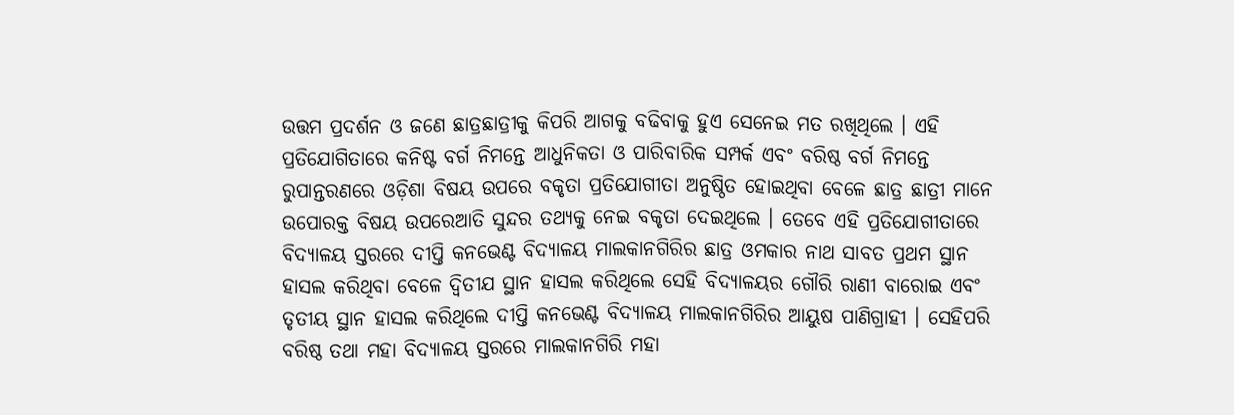ଉତ୍ତମ ପ୍ରଦର୍ଶନ ଓ ଜଣେ ଛାତ୍ରଛାତ୍ରୀକୁ କିପରି ଆଗକୁ ବଢିବାକୁ ହୁଏ ସେନେଇ ମତ ରଖିଥିଲେ । ଏହି ପ୍ରତିଯୋଗିତାରେ କନିଷ୍ଟ ବର୍ଗ ନିମନ୍ତେ ଆଧୁନିକତା ଓ ପାରିବାରିକ ସମ୍ପର୍କ ଏବଂ ବରିଷ୍ଠ ବର୍ଗ ନିମନ୍ତେ ରୁପାନ୍ତରଣରେ ଓଡ଼ିଶା ବିଷୟ ଉପରେ ବକୃତା ପ୍ରତିଯୋଗୀତା ଅନୁଷ୍ଠିତ ହୋଇଥିବା ବେଳେ ଛାତ୍ର ଛାତ୍ରୀ ମାନେ ଉପୋରକ୍ତ ବିଷୟ ଉପରେଆତି ସୁନ୍ଦର ତଥ୍ୟକୁ ନେଇ ବକୃତା ଦେଇଥିଲେ । ତେବେ ଏହି ପ୍ରତିଯୋଗୀତାରେ ବିଦ୍ୟାଳୟ ସ୍ତରରେ ଦୀପ୍ତି କନଭେଣ୍ଟ ବିଦ୍ୟାଳୟ ମାଲକାନଗିରିର ଛାତ୍ର ଓମକାର ନାଥ ସାବତ ପ୍ରଥମ ସ୍ଥାନ ହାସଲ କରିଥିବା ବେଳେ ଦ୍ବିତୀଯ ସ୍ଥାନ ହାସଲ କରିଥିଲେ ସେହି ବିଦ୍ୟାଳୟର ଗୌରି ରାଣୀ ବାରୋଇ ଏବଂ ତୃତୀୟ ସ୍ଥାନ ହାସଲ କରିଥିଲେ ଦୀପ୍ତି କନଭେଣ୍ଟ ବିଦ୍ୟାଳୟ ମାଲକାନଗିରିର ଆୟୁଷ ପାଣିଗ୍ରାହୀ । ସେହିପରି ବରିଷ୍ଠ ତଥା ମହା ବିଦ୍ୟାଳୟ ସ୍ତରରେ ମାଲକାନଗିରି ମହା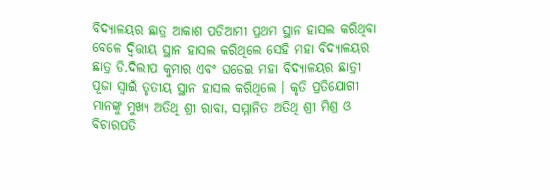ବିଦ୍ୟାଳୟର ଛାତ୍ର ଆକାଶ ପଡିଆମୀ ପ୍ରଥମ ସ୍ଥାନ ହାସଲ କରିଥିବା ବେଳେ ଦ୍ଵିତ୍ତୀୟ ସ୍ଥାନ ହାସଲ କରିଥିଲେ ସେହି ମହା ବିଦ୍ୟାଳୟର ଛାତ୍ର ଡି.ଦିଲୀପ କୁମାର ଏବଂ ଘଡେଇ ମହା ବିଦ୍ୟାଳୟର ଛାତ୍ରୀ ପୂଜା ସ୍ଵାଇଁ ତୃତୀୟ ସ୍ଥାନ ହାସଲ କରିଥିଲେ । କୃତି ପ୍ରତିଯୋଗୀ ମାନଙ୍କୁ ମୁଖ୍ୟ ଅତିଥି ଶ୍ରୀ ରାବା, ସମ୍ମାନିତ ଅତିଥି ଶ୍ରୀ ମିଶ୍ର ଓ ବିଚାରପତି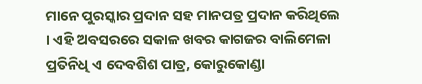ମାନେ ପୁରସ୍କାର ପ୍ରଦାନ ସହ ମାନପତ୍ର ପ୍ରଦାନ କରିଥିଲେ । ଏହି ଅବସରରେ ସକାଳ ଖବର କାଗଜର ବାଲିମେଳା ପ୍ରତିନିଧି ଏ ଦେବଶିଶ ପାତ୍ର, କୋରୁକୋଣ୍ଡା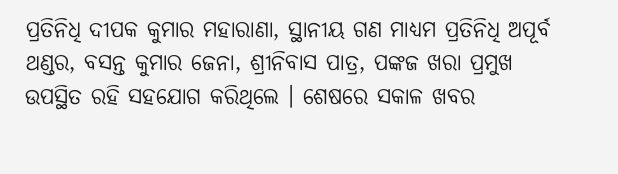ପ୍ରତିନିଧି ଦୀପକ କୁମାର ମହାରାଣା, ସ୍ଥାନୀୟ ଗଣ ମାଧ୍ୟମ ପ୍ରତିନିଧି ଅପୂର୍ବ ଥଣ୍ଡର, ବସନ୍ତ କୁମାର ଜେନା, ଶ୍ରୀନିବାସ ପାତ୍ର, ପଙ୍କଜ ଖରା ପ୍ରମୁଖ ଉପସ୍ଥିତ ରହି ସହଯୋଗ କରିଥିଲେ । ଶେଷରେ ସକାଳ ଖବର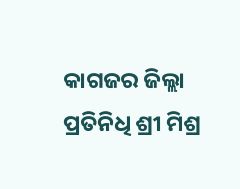କାଗଜର ଜିଲ୍ଲା ପ୍ରତିନିଧି ଶ୍ରୀ ମିଶ୍ର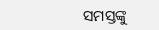ସମସ୍ତଙ୍କୁ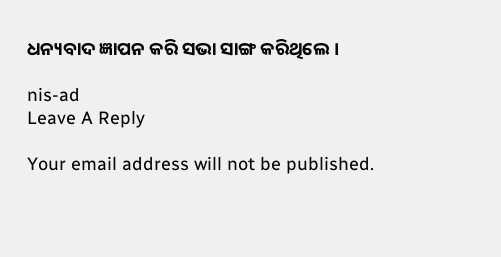ଧନ୍ୟବାଦ ଜ୍ଞାପନ କରି ସଭା ସାଙ୍ଗ କରିଥିଲେ ।

nis-ad
Leave A Reply

Your email address will not be published.